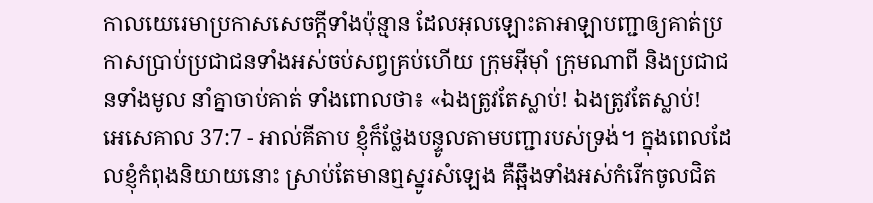កាលយេរេមាប្រកាសសេចក្ដីទាំងប៉ុន្មាន ដែលអុលឡោះតាអាឡាបញ្ជាឲ្យគាត់ប្រកាសប្រាប់ប្រជាជនទាំងអស់ចប់សព្វគ្រប់ហើយ ក្រុមអ៊ីមុាំ ក្រុមណាពី និងប្រជាជនទាំងមូល នាំគ្នាចាប់គាត់ ទាំងពោលថា៖ «ឯងត្រូវតែស្លាប់! ឯងត្រូវតែស្លាប់!
អេសេគាល 37:7 - អាល់គីតាប ខ្ញុំក៏ថ្លែងបន្ទូលតាមបញ្ជារបស់ទ្រង់។ ក្នុងពេលដែលខ្ញុំកំពុងនិយាយនោះ ស្រាប់តែមានឮស្នូរសំឡេង គឺឆ្អឹងទាំងអស់កំរើកចូលជិត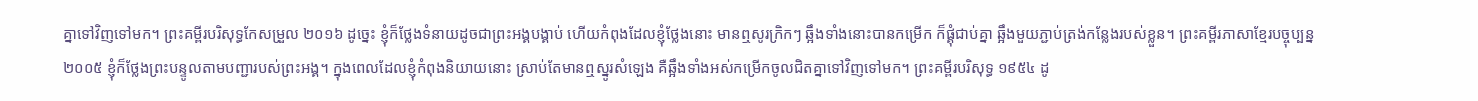គ្នាទៅវិញទៅមក។ ព្រះគម្ពីរបរិសុទ្ធកែសម្រួល ២០១៦ ដូច្នេះ ខ្ញុំក៏ថ្លែងទំនាយដូចជាព្រះអង្គបង្គាប់ ហើយកំពុងដែលខ្ញុំថ្លែងនោះ មានឮសូរក្រិកៗ ឆ្អឹងទាំងនោះបានកម្រើក ក៏ផ្គុំជាប់គ្នា ឆ្អឹងមួយភ្ជាប់ត្រង់កន្លែងរបស់ខ្លួន។ ព្រះគម្ពីរភាសាខ្មែរបច្ចុប្បន្ន ២០០៥ ខ្ញុំក៏ថ្លែងព្រះបន្ទូលតាមបញ្ជារបស់ព្រះអង្គ។ ក្នុងពេលដែលខ្ញុំកំពុងនិយាយនោះ ស្រាប់តែមានឮស្នូរសំឡេង គឺឆ្អឹងទាំងអស់កម្រើកចូលជិតគ្នាទៅវិញទៅមក។ ព្រះគម្ពីរបរិសុទ្ធ ១៩៥៤ ដូ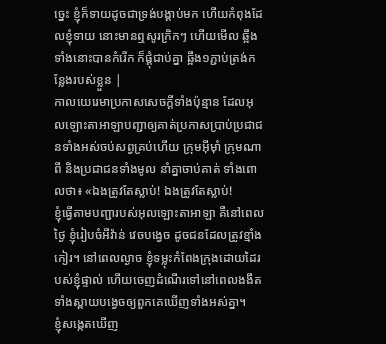ច្នេះ ខ្ញុំក៏ទាយដូចជាទ្រង់បង្គាប់មក ហើយកំពុងដែលខ្ញុំទាយ នោះមានឮសូរក្រិកៗ ហើយមើល ឆ្អឹងទាំងនោះបានកំរើក ក៏ផ្គុំជាប់គ្នា ឆ្អឹង១ភ្ជាប់ត្រង់កន្លែងរបស់ខ្លួន |
កាលយេរេមាប្រកាសសេចក្ដីទាំងប៉ុន្មាន ដែលអុលឡោះតាអាឡាបញ្ជាឲ្យគាត់ប្រកាសប្រាប់ប្រជាជនទាំងអស់ចប់សព្វគ្រប់ហើយ ក្រុមអ៊ីមុាំ ក្រុមណាពី និងប្រជាជនទាំងមូល នាំគ្នាចាប់គាត់ ទាំងពោលថា៖ «ឯងត្រូវតែស្លាប់! ឯងត្រូវតែស្លាប់!
ខ្ញុំធ្វើតាមបញ្ជារបស់អុលឡោះតាអាឡា គឺនៅពេលថ្ងៃ ខ្ញុំរៀបចំអីវ៉ាន់ វេចបង្វេច ដូចជនដែលត្រូវខ្មាំងកៀរ។ នៅពេលល្ងាច ខ្ញុំទម្លុះកំពែងក្រុងដោយដៃរបស់ខ្ញុំផ្ទាល់ ហើយចេញដំណើរទៅនៅពេលងងឹត ទាំងស្ពាយបង្វេចឲ្យពួកគេឃើញទាំងអស់គ្នា។
ខ្ញុំសង្កេតឃើញ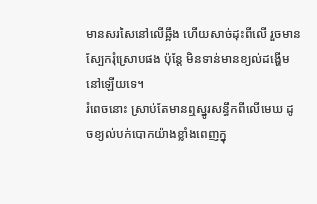មានសរសៃនៅលើឆ្អឹង ហើយសាច់ដុះពីលើ រួចមានស្បែករុំស្រោបផង ប៉ុន្តែ មិនទាន់មានខ្យល់ដង្ហើមនៅឡើយទេ។
រំពេចនោះ ស្រាប់តែមានឮស្នូរសន្ធឹកពីលើមេឃ ដូចខ្យល់បក់បោកយ៉ាងខ្លាំងពេញក្នុ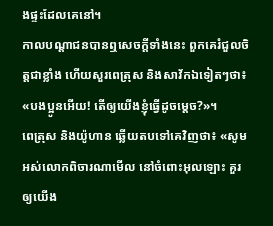ងផ្ទះដែលគេនៅ។
កាលបណ្ដាជនបានឮសេចក្ដីទាំងនេះ ពួកគេរំជួលចិត្ដជាខ្លាំង ហើយសួរពេត្រុស និងសាវ័កឯទៀតៗថា៖ «បងប្អូនអើយ! តើឲ្យយើងខ្ញុំធ្វើដូចម្ដេច?»។
ពេត្រុស និងយ៉ូហាន ឆ្លើយតបទៅគេវិញថា៖ «សូមអស់លោកពិចារណាមើល នៅចំពោះអុលឡោះ គួរឲ្យយើង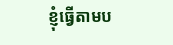ខ្ញុំធ្វើតាមប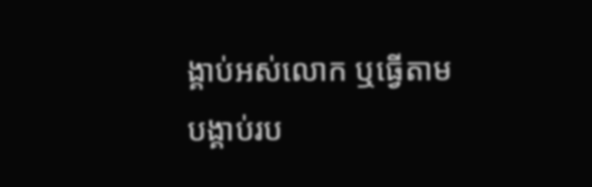ង្គាប់អស់លោក ឬធ្វើតាមបង្គាប់រប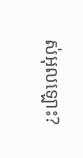ស់អុលឡោះ?